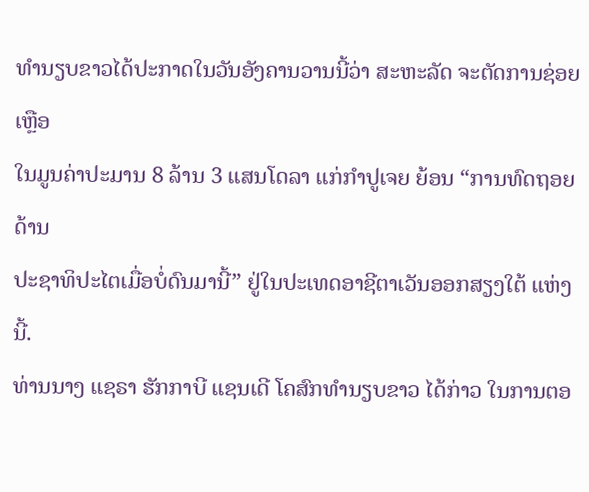ທຳນຽບຂາວໄດ້ປະກາດໃນວັນອັງຄານວານນີ້ວ່າ ສະຫະລັດ ຈະຕັດການຊ່ອຍເຫຼືອ
ໃນມູນຄ່າປະມານ 8 ລ້ານ 3 ແສນໂດລາ ແກ່ກຳປູເຈຍ ຍ້ອນ “ການທົດຖອຍດ້ານ
ປະຊາທິປະໄຕເມື່ອບໍ່ດົນມານີ້” ຢູ່ໃນປະເທດອາຊີຕາເວັນອອກສຽງໃຕ້ ແຫ່ງນີ້.
ທ່ານນາງ ແຊຣາ ຮັກກາບີ ແຊນເດີ ໂຄສົກທຳນຽບຂາວ ໄດ້ກ່າວ ໃນການຕອ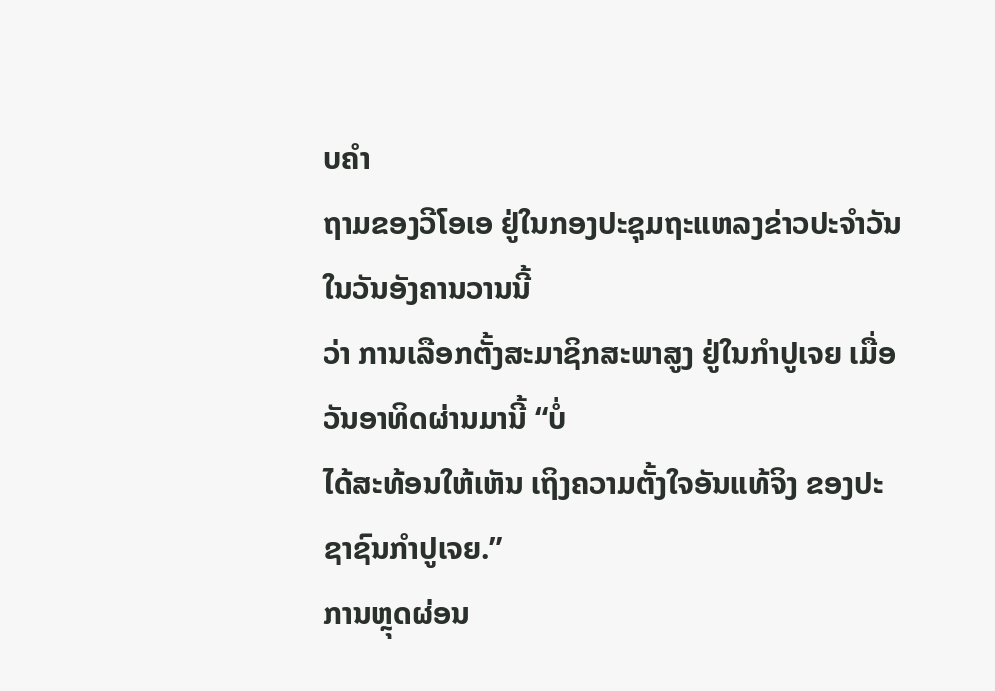ບຄຳ
ຖາມຂອງວີໂອເອ ຢູ່ໃນກອງປະຊຸມຖະແຫລງຂ່າວປະຈຳວັນ ໃນວັນອັງຄານວານນີ້
ວ່າ ການເລືອກຕັ້ງສະມາຊິກສະພາສູງ ຢູ່ໃນກຳປູເຈຍ ເມື່ອວັນອາທິດຜ່ານມານີ້ “ບໍ່
ໄດ້ສະທ້ອນໃຫ້ເຫັນ ເຖິງຄວາມຕັ້ງໃຈອັນແທ້ຈິງ ຂອງປະຊາຊົນກຳປູເຈຍ.”
ການຫຼຸດຜ່ອນ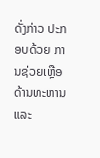ດັ່ງກ່າວ ປະກອບດ້ວຍ ການຊ່ວຍເຫຼືອດ້ານທະຫານ ແລະ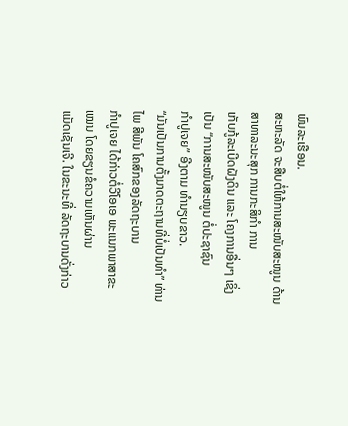ພົນລະເຮືອນ.
ສະຫະລັດ ຈະສືບຕໍ່ໃຫ້ການສະໜັບສະໜູນ ດ້ານສາທາລະນະສຸກ ການກະສິກຳ ການ
ເກັບກູ້ລະເບີດຝັງດິນ ແລະ ໂຄງການອື່ນໆ ເຊິ່ງເປັນ “ການສະໜັບສະໜູນ ຕໍ່ປະຊາຊົນ
ກຳປູເຈຍ” ອີງຕາມ ທຳນຽບຂາວ.
“ມັນເປັນການຕັ້ງມາດຕະຖານທີ່ບໍ່ເປັນທຳ” ທ່ານໄພ ສີພັນ ໂຄສົກຂອງລັດຖະບານ
ກຳປູເຈຍ ໄດ້ກ່າວຕໍ່ວີໂອເອ ພະແນກພາສາຂະເໝນ ໂດຍຂຽນຂໍຄວາມເຫັນຜ່ານ
ແມັດເຊັນເຈີ. ໃນຂະນະທີ່ ລັດຖະບານດັ່ງກ່າວ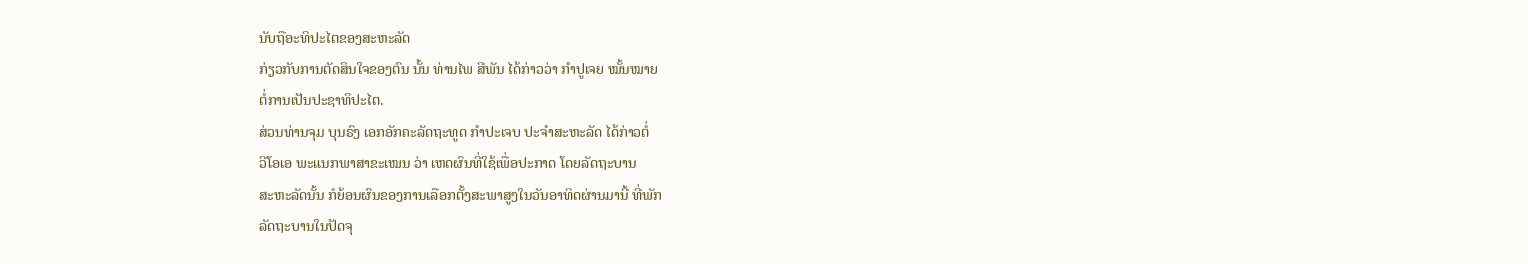ນັບຖືອະທິປະໄຕຂອງສະຫະລັດ
ກ່ຽວກັບການຕັດສິນໃຈຂອງຕົນ ນັ້ນ ທ່ານໄພ ສີພັນ ໄດ້ກ່າວວ່າ ກຳປູເຈຍ ໝັ້ນໝາຍ
ຕໍ່ການເປັນປະຊາທິປະໄຕ.
ສ່ວນທ່ານຈຸມ ບຸນຣົງ ເອກອັກຄະລັດຖະທູດ ກຳປະເຈບ ປະຈຳສະຫະລັດ ໄດ້ກ່າວຕໍ່
ວີໂອເອ ພະແນກພາສາຂະເໝນ ວ່າ ເຫດຜົນທີ່ໃຊ້ເພື່ອປະກາດ ໂດຍລັດຖະບານ
ສະຫະລັດນັ້ນ ກໍຍ້ອນຜົນຂອງການເລືອກຕັ້ງສະພາສູງໃນວັນອາທິດຜ່ານມານີ້ ທີ່ພັກ
ລັດຖະບານໃນປັດຈຸ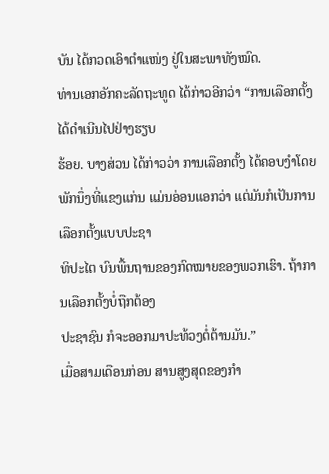ບັນ ໄດ້ກວດເອົາຕຳແໜ່ງ ຢູ່ໃນສະພາທັງໝົດ.
ທ່ານເອກອັກຄະລັດຖະທູດ ໄດ້ກ່າວອີກວ່າ “ການເລືອກຕັ້ງ ໄດ້ດຳເນີນໄປຢ່າງຮຽບ
ຮ້ອຍ. ບາງສ່ວນ ໄດ້ກ່າວວ່າ ການເລືອກຕັ້ງ ໄດ້ຄອບງຳໂດຍ ພັກນຶ່ງທີ່ແຂງແກ່ນ ແມ່ນອ່ອນແອກວ່າ ແຕ່ມັນກໍເປັນການເລືອກຕັ້ງແບບປະຊາ
ທິປະໄຕ ບົນພື້ນຖານຂອງກົດໝາຍຂອງພວກເຮົາ. ຖ້າການເລືອກຕັ້ງບໍ່ຖືກຕ້ອງ
ປະຊາຊົນ ກໍຈະອອກມາປະທ້ວງຕໍ່ຕ້ານມັນ.”
ເມື່ອສາມເດືອນກ່ອນ ສານສູງສຸດຂອງກຳ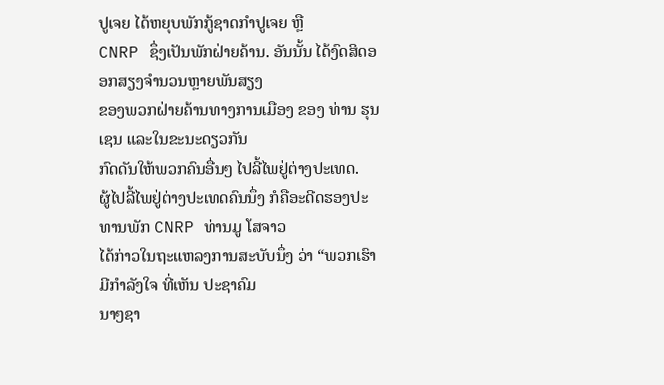ປູເຈຍ ໄດ້ຫຍຸບພັກກູ້ຊາດກຳປູເຈຍ ຫຼື
CNRP ຊຶ່ງເປັນພັກຝ່າຍຄ້ານ. ອັນນັ້ນ ໄດ້ງົດສິດອອກສຽງຈຳນວນຫຼາຍພັນສຽງ
ຂອງພວກຝ່າຍຄ້ານທາງການເມືອງ ຂອງ ທ່ານ ຮຸນ ເຊນ ແລະໃນຂະນະດຽວກັນ
ກົດດັນໃຫ້ພວກຄົນອື່ນໆ ໄປລີ້ໄພຢູ່ຕ່າງປະເທດ.
ຜູ້ໄປລີ້ໄພຢູ່ຕ່າງປະເທດຄົນນຶ່ງ ກໍຄືອະດີດຮອງປະທານພັກ CNRP ທ່ານມູ ໂສຈາວ
ໄດ້ກ່າວໃນຖະແຫລງການສະບັບນຶ່ງ ວ່າ “ພວກເຮົາມີກຳລັງໃຈ ທີ່ເຫັນ ປະຊາຄົມ
ນາໆຊາ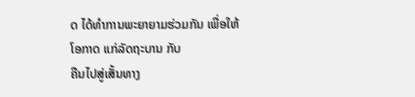ດ ໄດ້ທຳການພະຍາຍາມຮ່ວມກັນ ເພື່ອໃຫ້ໂອກາດ ແກ່ລັດຖະບານ ກັບ
ຄືນໄປສູ່ເສັ້ນທາງ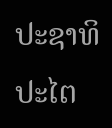ປະຊາທິປະໄຕ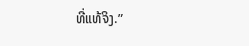ທີ່ແທ້ຈິງ.”